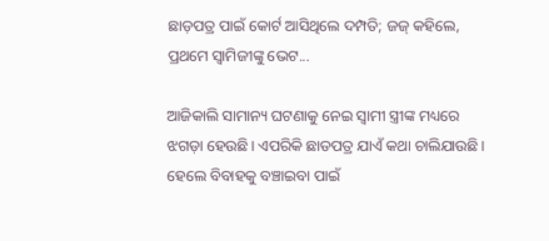ଛାଡ଼ପତ୍ର ପାଇଁ କୋର୍ଟ ଆସିଥିଲେ ଦମ୍ପତି; ଜଜ୍‌ କହିଲେ, ପ୍ରଥମେ ସ୍ୱାମିଜୀଙ୍କୁ ଭେଟ...

ଆଜିକାଲି ସାମାନ୍ୟ ଘଟଣାକୁ ନେଇ ସ୍ୱାମୀ ସ୍ତ୍ରୀଙ୍କ ମଧ୍ୟରେ ଝଗଡ଼ା ହେଉଛି। ଏପରିକି ଛାଡପତ୍ର ଯାଏଁ କଥା ଚାଲିଯାଉଛି। ହେଲେ ବିବାହକୁ ବଞ୍ଚାଇବା ପାଇଁ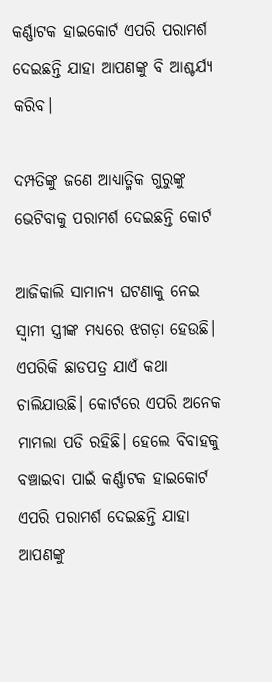କର୍ଣ୍ଣାଟକ ହାଇକୋର୍ଟ ଏପରି ପରାମର୍ଶ ଦେଇଛନ୍ତି ଯାହା ଆପଣଙ୍କୁ ବି ଆଶ୍ଚର୍ଯ୍ୟ କରିବ।

ଦମ୍ପତିଙ୍କୁ ଜଣେ ଆଧ୍ୟାତ୍ମିକ ଗୁରୁଙ୍କୁ ଭେଟିବାକୁ ପରାମର୍ଶ ଦେଇଛନ୍ତି କୋର୍ଟ

ଆଜିକାଲି ସାମାନ୍ୟ ଘଟଣାକୁ ନେଇ ସ୍ୱାମୀ ସ୍ତ୍ରୀଙ୍କ ମଧ୍ୟରେ ଝଗଡ଼ା ହେଉଛି। ଏପରିକି ଛାଡପତ୍ର ଯାଏଁ କଥା ଚାଲିଯାଉଛି। କୋର୍ଟରେ ଏପରି ଅନେକ ମାମଲା ପଡି ରହିଛି। ହେଲେ ବିବାହକୁ ବଞ୍ଚାଇବା ପାଇଁ କର୍ଣ୍ଣାଟକ ହାଇକୋର୍ଟ ଏପରି ପରାମର୍ଶ ଦେଇଛନ୍ତି ଯାହା ଆପଣଙ୍କୁ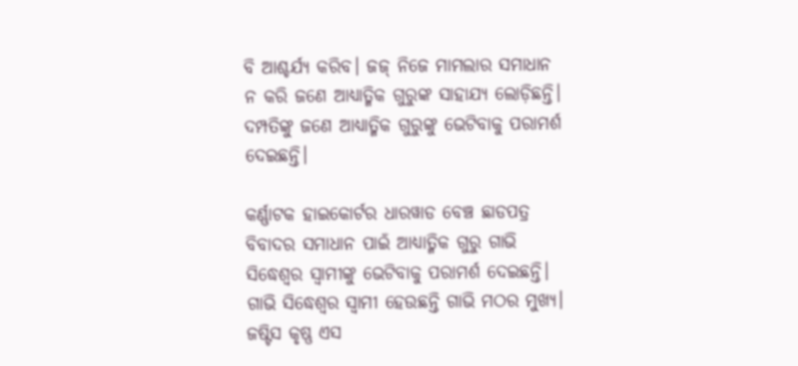ବି ଆଶ୍ଚର୍ଯ୍ୟ କରିବ। ଜଜ୍‌ ନିଜେ ମାମଲାର ସମାଧାନ ନ କରି ଜଣେ ଆଧ୍ୟାତ୍ମିକ ଗୁରୁଙ୍କ ସାହାଯ୍ୟ ଲୋଡ଼ିଛନ୍ତି। ଦମ୍ପତିଙ୍କୁ ଜଣେ ଆଧ୍ୟାତ୍ମିକ ଗୁରୁଙ୍କୁ ଭେଟିବାକୁ ପରାମର୍ଶ ଦେଇଛନ୍ତି।

କର୍ଣ୍ଣାଟକ ହାଇକୋର୍ଟର ଧାରୱାଡ ବେଞ୍ଚ ଛାଡପତ୍ର ବିବାଦର ସମାଧାନ ପାଇଁ ଆଧ୍ୟାତ୍ମିକ ଗୁରୁ ଗାଭି ସିଦ୍ଧେଶ୍ୱର ସ୍ୱାମୀଙ୍କୁ ଭେଟିବାକୁ ପରାମର୍ଶ ଦେଇଛନ୍ତି। ଗାଭି ସିଦ୍ଧେଶ୍ୱର ସ୍ୱାମୀ ହେଉଛନ୍ତି ଗାଭି ମଠର ମୁଖ୍ୟ। ଜଷ୍ଟିସ କୃଷ୍ଣ ଏସ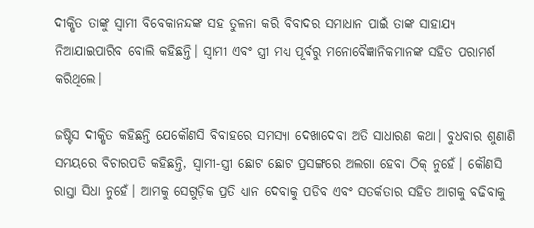ଦୀକ୍ଷିତ ତାଙ୍କୁ ସ୍ୱାମୀ ବିବେକାନନ୍ଦଙ୍କ ସହ ତୁଳନା କରି ବିବାଦର ସମାଧାନ ପାଇଁ ତାଙ୍କ ସାହାଯ୍ୟ ନିଆଯାଇପାରିବ ବୋଲି କହିଛନ୍ତି। ସ୍ୱାମୀ ଏବଂ ସ୍ତ୍ରୀ ମଧ୍ୟ ପୂର୍ବରୁ ମନୋବୈଜ୍ଞାନିକମାନଙ୍କ ସହିତ ପରାମର୍ଶ କରିଥିଲେ।

ଜଷ୍ଟିସ ଦୀକ୍ଷିତ କହିଛନ୍ତି ଯେକୌଣସି ବିବାହରେ ସମସ୍ୟା ଦେଖାଦେବା ଅତି ସାଧାରଣ କଥା। ବୁଧବାର ଶୁଣାଣି ସମୟରେ ବିଚାରପତି କହିଛନ୍ତି, ସ୍ୱାମୀ-ସ୍ତ୍ରୀ ଛୋଟ ଛୋଟ ପ୍ରସଙ୍ଗରେ ଅଲଗା ହେବା ଠିକ୍ ନୁହେଁ। କୌଣସି ରାସ୍ତା ସିଧା ନୁହେଁ। ଆମକୁ ସେଗୁଡ଼ିକ ପ୍ରତି ଧ୍ୟାନ ଦେବାକୁ ପଡିବ ଏବଂ ସତର୍କତାର ସହିତ ଆଗକୁ ବଢିବାକୁ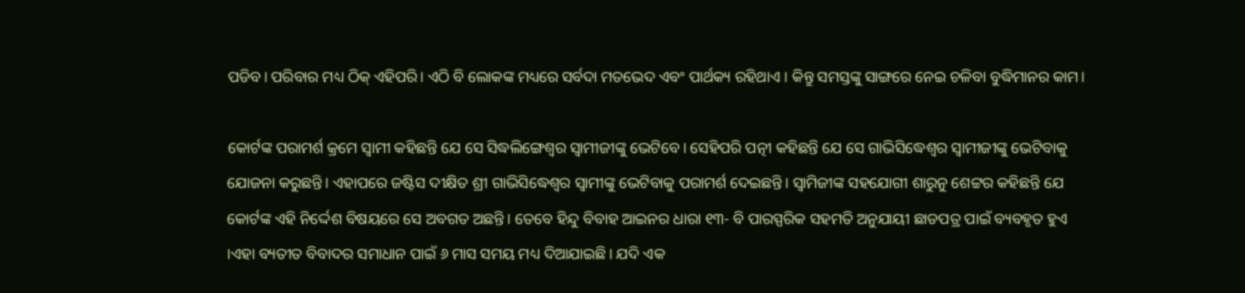ପଡିବ। ପରିବାର ମଧ୍ୟ ଠିକ୍ ଏହିପରି। ଏଠି ବି ଲୋକଙ୍କ ମଧ୍ୟରେ ସର୍ବଦା ମତଭେଦ ଏବଂ ପାର୍ଥକ୍ୟ ରହିଥାଏ । କିନ୍ତୁ ସମସ୍ତଙ୍କୁ ସାଙ୍ଗରେ ନେଇ ଚଳିବା ବୁଦ୍ଧିମାନର କାମ।

କୋର୍ଟଙ୍କ ପରାମର୍ଶ କ୍ରମେ ସ୍ୱାମୀ କହିଛନ୍ତି ଯେ ସେ ସିଦ୍ଧଲିଙ୍ଗେଶ୍ୱର ସ୍ୱାମୀଜୀଙ୍କୁ ଭେଟିବେ। ସେହିପରି ପତ୍ନୀ କହିଛନ୍ତି ଯେ ସେ ଗାଭିସିଦ୍ଧେଶ୍ୱର ସ୍ୱାମୀଜୀଙ୍କୁ ଭେଟିବାକୁ ଯୋଜନା କରୁଛନ୍ତି। ଏହାପରେ ଜଷ୍ଟିସ ଦୀକ୍ଷିତ ଶ୍ରୀ ଗାଭିସିଦ୍ଧେଶ୍ୱର ସ୍ୱାମୀଙ୍କୁ ଭେଟିବାକୁ ପରାମର୍ଶ ଦେଇଛନ୍ତି। ସ୍ୱାମିଜୀଙ୍କ ସହଯୋଗୀ ଶାରୁନୁ ଶେଟ୍ଟର କହିଛନ୍ତି ଯେ କୋର୍ଟଙ୍କ ଏହି ନିର୍ଦ୍ଦେଶ ବିଷୟରେ ସେ ଅବଗତ ଅଛନ୍ତି। ତେବେ ହିନ୍ଦୁ ବିବାହ ଆଇନର ଧାରା ୧୩- ବି ପାରସ୍ପରିକ ସହମତି ଅନୁଯାୟୀ ଛାଡପତ୍ର ପାଇଁ ବ୍ୟବହୃତ ହୁଏ ।ଏହା ବ୍ୟତୀତ ବିବାଦର ସମାଧାନ ପାଇଁ ୬ ମାସ ସମୟ ମଧ୍ୟ ଦିଆଯାଇଛି। ଯଦି ଏକ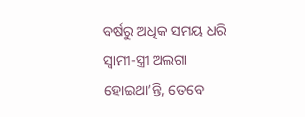ବର୍ଷରୁ ଅଧିକ ସମୟ ଧରି ସ୍ୱାମୀ-ସ୍ତ୍ରୀ ଅଲଗା ହୋଇଥା’ନ୍ତି, ତେବେ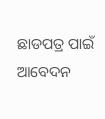ଛାଡପତ୍ର ପାଇଁ ଆବେଦନ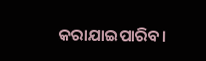କରାଯାଇପାରିବ।